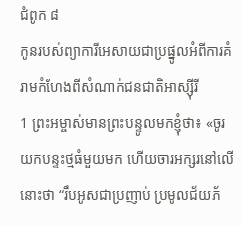ជំពូក ៨
កូនរបស់ព្យាការីអេសាយជាប្រផ្នូលអំពីការគំរាមកំហែងពីសំណាក់ជនជាតិអាស្ស៊ីរី
1 ព្រះអម្ចាស់មានព្រះបន្ទូលមកខ្ញុំថា៖ «ចូរយកបន្ទះថ្មធំមួយមក ហើយចារអក្សរនៅលើនោះថា “រឹបអូសជាប្រញាប់ ប្រមូលជ័យភ័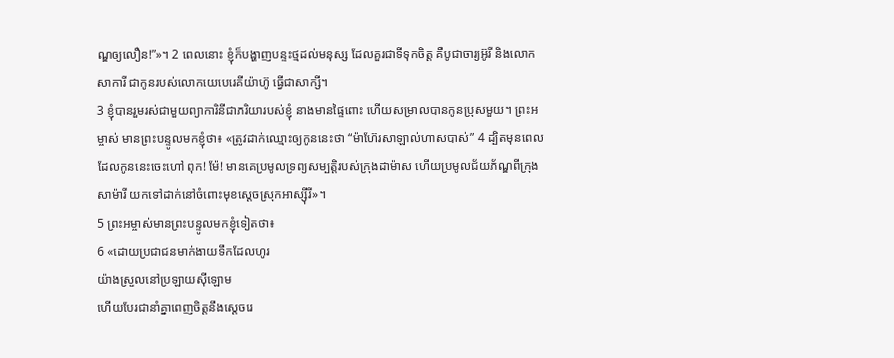ណ្ឌឲ្យលឿន!”»។ 2 ពេលនោះ ខ្ញុំក៏បង្ហាញបន្ទះថ្មដល់មនុស្ស ដែលគួរជាទីទុកចិត្ត គឺបូជាចារ្យអ៊ូរី និងលោកសាការី ជាកូនរបស់លោកយេបេរេគីយ៉ាហ៊ូ ធ្វើជាសាក្សី។
3 ខ្ញុំបានរួមរស់ជាមួយព្យាការិនីជាភរិយារបស់ខ្ញុំ នាងមានផ្ទៃពោះ ហើយសម្រាលបានកូនប្រុសមួយ។ ព្រះអម្ចាស់ មានព្រះបន្ទូលមកខ្ញុំថា៖ «ត្រូវដាក់ឈ្មោះឲ្យកូននេះថា “ម៉ាហ៊ែរសាឡាល់ហាសបាស់” 4 ដ្បិតមុនពេលដែលកូននេះចេះហៅ ពុក! ម៉ែ! មានគេប្រមូលទ្រព្យសម្បត្តិរបស់ក្រុងដាម៉ាស ហើយប្រមូលជ័យភ័ណ្ឌពីក្រុងសាម៉ារី យកទៅដាក់នៅចំពោះមុខស្តេចស្រុកអាស្ស៊ីរី»។
5 ព្រះអម្ចាស់មានព្រះបន្ទូលមកខ្ញុំទៀតថា៖
6 «ដោយប្រជាជនមាក់ងាយទឹកដែលហូរ
យ៉ាងស្រួលនៅប្រឡាយស៊ីឡោម
ហើយបែរជានាំគ្នាពេញចិត្តនឹងស្តេចរេ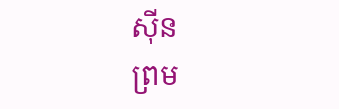ស៊ីន
ព្រម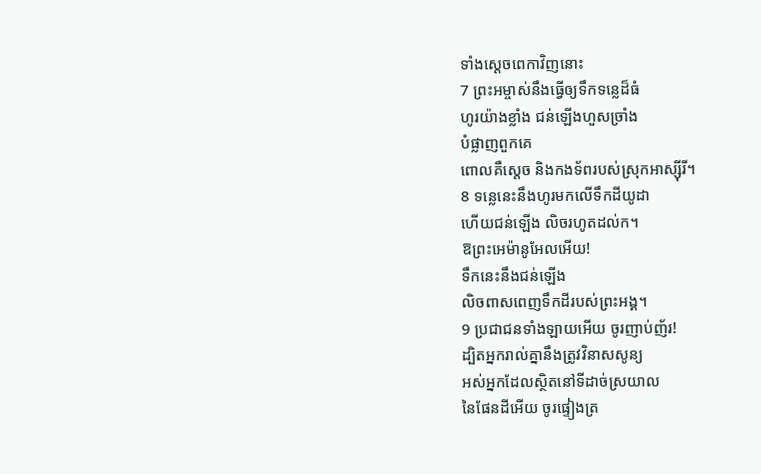ទាំងស្តេចពេកាវិញនោះ
7 ព្រះអម្ចាស់នឹងធ្វើឲ្យទឹកទន្លេដ៏ធំ
ហូរយ៉ាងខ្លាំង ជន់ឡើងហួសច្រាំង
បំផ្លាញពួកគេ
ពោលគឺស្តេច និងកងទ័ពរបស់ស្រុកអាស្ស៊ីរី។
8 ទន្លេនេះនឹងហូរមកលើទឹកដីយូដា
ហើយជន់ឡើង លិចរហូតដល់ក។
ឱព្រះអេម៉ានូអែលអើយ!
ទឹកនេះនឹងជន់ឡើង
លិចពាសពេញទឹកដីរបស់ព្រះអង្គ។
9 ប្រជាជនទាំងឡាយអើយ ចូរញាប់ញ័រ!
ដ្បិតអ្នករាល់គ្នានឹងត្រូវវិនាសសូន្យ
អស់អ្នកដែលស្ថិតនៅទីដាច់ស្រយាល
នៃផែនដីអើយ ចូរផ្ទៀងត្រ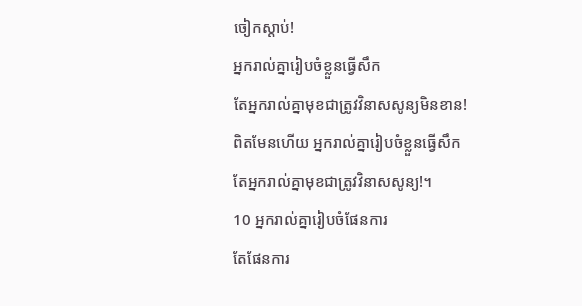ចៀកស្ដាប់!
អ្នករាល់គ្នារៀបចំខ្លួនធ្វើសឹក
តែអ្នករាល់គ្នាមុខជាត្រូវវិនាសសូន្យមិនខាន!
ពិតមែនហើយ អ្នករាល់គ្នារៀបចំខ្លួនធ្វើសឹក
តែអ្នករាល់គ្នាមុខជាត្រូវវិនាសសូន្យ!។
10 អ្នករាល់គ្នារៀបចំផែនការ
តែផែនការ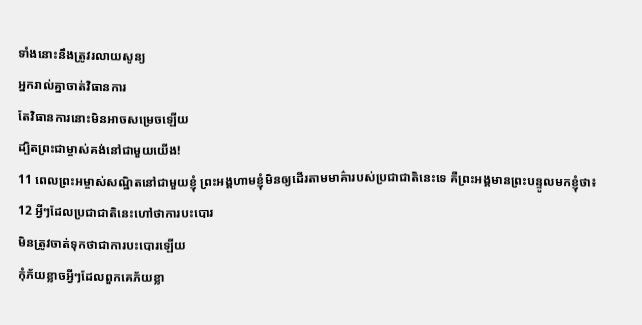ទាំងនោះនឹងត្រូវរលាយសូន្យ
អ្នករាល់គ្នាចាត់វិធានការ
តែវិធានការនោះមិនអាចសម្រេចឡើយ
ដ្បិតព្រះជាម្ចាស់គង់នៅជាមួយយើង!
11 ពេលព្រះអម្ចាស់សណ្ឋិតនៅជាមួយខ្ញុំ ព្រះអង្គហាមខ្ញុំមិនឲ្យដើរតាមមាគ៌ារបស់ប្រជាជាតិនេះទេ គឺព្រះអង្គមានព្រះបន្ទូលមកខ្ញុំថា៖
12 អ្វីៗដែលប្រជាជាតិនេះហៅថាការបះបោរ
មិនត្រូវចាត់ទុកថាជាការបះបោរឡើយ
កុំភ័យខ្លាចអ្វីៗដែលពួកគេភ័យខ្លា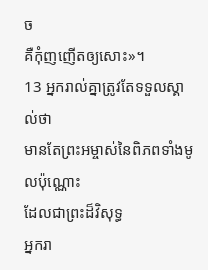ច
គឺកុំញញើតឲ្យសោះ»។
13 អ្នករាល់គ្នាត្រូវតែទទួលស្គាល់ថា
មានតែព្រះអម្ចាស់នៃពិភពទាំងមូលប៉ុណ្ណោះ
ដែលជាព្រះដ៏វិសុទ្ធ
អ្នករា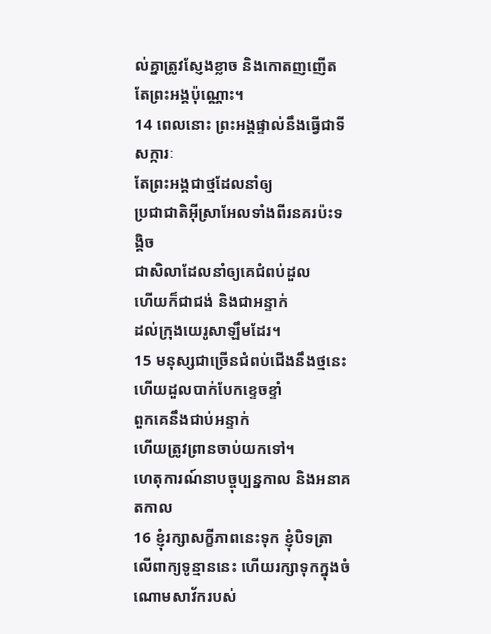ល់គ្នាត្រូវស្ញែងខ្លាច និងកោតញញើត
តែព្រះអង្គប៉ុណ្ណោះ។
14 ពេលនោះ ព្រះអង្គផ្ទាល់នឹងធ្វើជាទីសក្ការៈ
តែព្រះអង្គជាថ្មដែលនាំឲ្យ
ប្រជាជាតិអ៊ីស្រាអែលទាំងពីរនគរប៉ះទង្គិច
ជាសិលាដែលនាំឲ្យគេជំពប់ដួល
ហើយក៏ជាជង់ និងជាអន្ទាក់
ដល់ក្រុងយេរូសាឡឹមដែរ។
15 មនុស្សជាច្រើនជំពប់ជើងនឹងថ្មនេះ
ហើយដួលបាក់បែកខ្ទេចខ្ទាំ
ពួកគេនឹងជាប់អន្ទាក់
ហើយត្រូវព្រានចាប់យកទៅ។
ហេតុការណ៍នាបច្ចុប្បន្នកាល និងអនាគតកាល
16 ខ្ញុំរក្សាសក្ខីភាពនេះទុក ខ្ញុំបិទត្រាលើពាក្យទូន្មាននេះ ហើយរក្សាទុកក្នុងចំណោមសាវ័ករបស់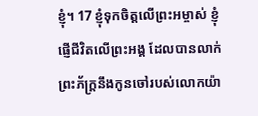ខ្ញុំ។ 17 ខ្ញុំទុកចិត្តលើព្រះអម្ចាស់ ខ្ញុំផ្ញើជីវិតលើព្រះអង្គ ដែលបានលាក់ព្រះភ័ក្ត្រនឹងកូនចៅរបស់លោកយ៉ា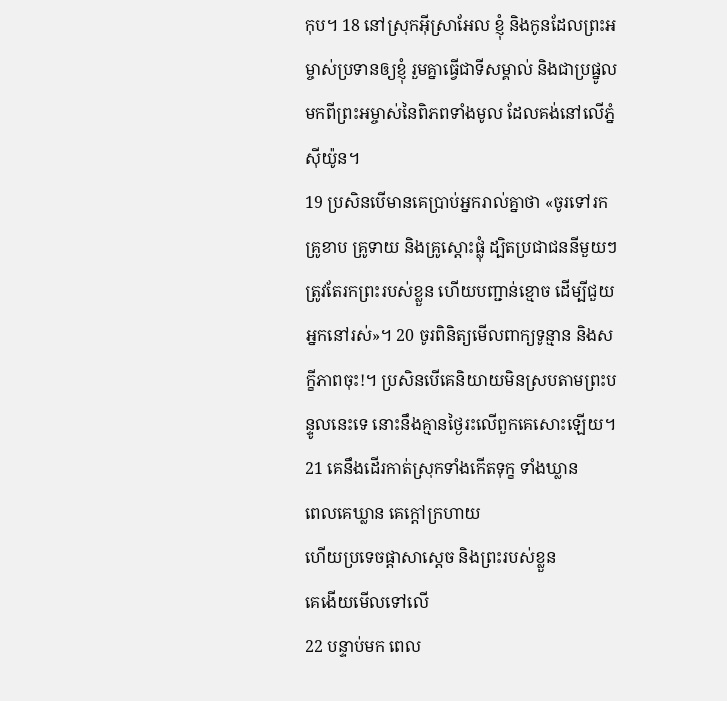កុប។ 18 នៅស្រុកអ៊ីស្រាអែល ខ្ញុំ និងកូនដែលព្រះអម្ចាស់ប្រទានឲ្យខ្ញុំ រួមគ្នាធ្វើជាទីសម្គាល់ និងជាប្រផ្នូល មកពីព្រះអម្ចាស់នៃពិភពទាំងមូល ដែលគង់នៅលើភ្នំស៊ីយ៉ូន។
19 ប្រសិនបើមានគេប្រាប់អ្នករាល់គ្នាថា «ចូរទៅរកគ្រូខាប គ្រូទាយ និងគ្រូស្តោះផ្លុំ ដ្បិតប្រជាជននីមួយៗត្រូវតែរកព្រះរបស់ខ្លួន ហើយបញ្ជាន់ខ្មោច ដើម្បីជួយអ្នកនៅរស់»។ 20 ចូរពិនិត្យមើលពាក្យទូន្មាន និងសក្ខីភាពចុះ!។ ប្រសិនបើគេនិយាយមិនស្របតាមព្រះបន្ទូលនេះទេ នោះនឹងគ្មានថ្ងៃរះលើពួកគេសោះឡើយ។
21 គេនឹងដើរកាត់ស្រុកទាំងកើតទុក្ខ ទាំងឃ្លាន
ពេលគេឃ្លាន គេក្ដៅក្រហាយ
ហើយប្រទេចផ្តាសាស្តេច និងព្រះរបស់ខ្លួន
គេងើយមើលទៅលើ
22 បន្ទាប់មក ពេល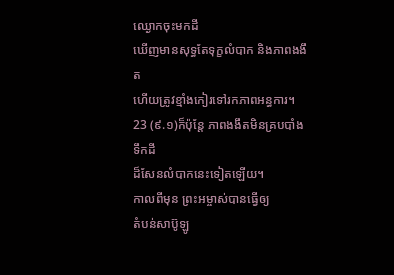ឈ្ងោកចុះមកដី
ឃើញមានសុទ្ធតែទុក្ខលំបាក និងភាពងងឹត
ហើយត្រូវខ្មាំងកៀរទៅរកភាពអន្ធការ។
23 (៩.១)ក៏ប៉ុន្តែ ភាពងងឹតមិនគ្របបាំងទឹកដី
ដ៏សែនលំបាកនេះទៀតឡើយ។
កាលពីមុន ព្រះអម្ចាស់បានធ្វើឲ្យ
តំបន់សាប៊ូឡូ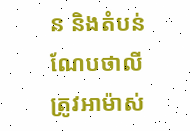ន និងតំបន់ណែបថាលី
ត្រូវអាម៉ាស់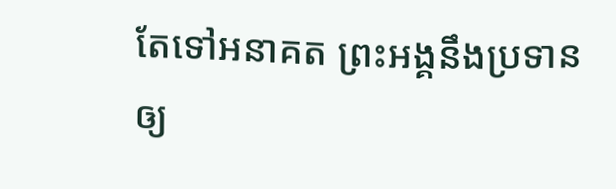តែទៅអនាគត ព្រះអង្គនឹងប្រទានឲ្យ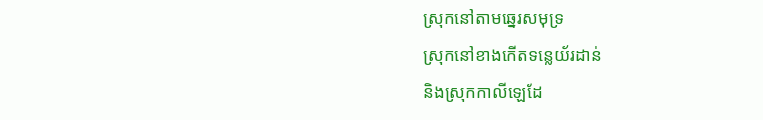ស្រុកនៅតាមឆ្នេរសមុទ្រ
ស្រុកនៅខាងកើតទន្លេយ័រដាន់
និងស្រុកកាលីឡេដែ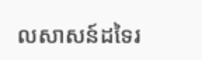លសាសន៍ដទៃរ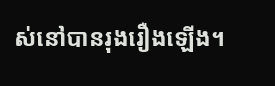ស់នៅបានរុងរឿងឡើង។